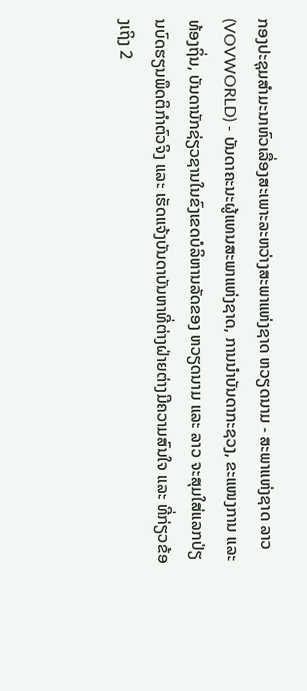ກອງປະຊຸມສຳມະນາຫົວເລື່ອງສະເພາະລະຫວ່າງສະພາແຫ່ງຊາດ ຫວຽດນາມ - ສະພາແຫ່ງຊາດ ລາວ
(VOVWORLD) - ບັນດາຄະນະຜູ້ແທນສະພາແຫ່ງຊາດ, ການນຳບັນດາກະຊວງ, ຂະແໜງການ ແລະ ທ້ອງຖິ່ນ, ບັນດານັກຊ່ຽວຊານໃນຂົງເຂດບໍລິຫານລັດຂອງ ຫວຽດນາມ ແລະ ລາວ ຈະສຸມໃສ່ແລກປ່ຽນບົດຮຽນພຶດຕິກຳຕົວຈິງ ແລະ ເຮັດແຈ້ງບັນດາບັນຫາທີ່ຕ່າງຝ່າຍຕ່າງມີຄວາມສົນໃຈ ແລະ ທີ່ກ່ຽວຂ້ອງເຖິງ 2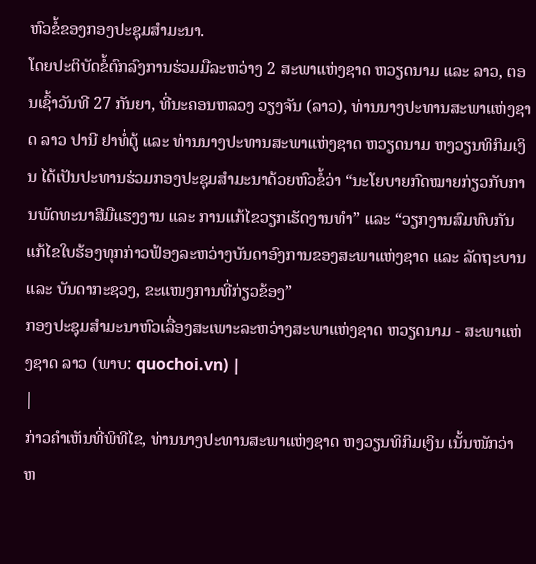ຫົວຂໍ້ຂອງກອງປະຊຸມສຳມະນາ.
ໂດຍປະຕິບັດຂໍ້ຕົກລົງການຮ່ວມມືລະຫວ່າງ 2 ສະພາແຫ່ງຊາດ ຫວຽດນາມ ແລະ ລາວ, ຕອນເຊົ້າວັນທີ 27 ກັນຍາ, ທີ່ນະຄອນຫລວງ ວຽງຈັນ (ລາວ), ທ່ານນາງປະທານສະພາແຫ່ງຊາດ ລາວ ປານີ ຢາທໍ່ຕູ້ ແລະ ທ່ານນາງປະທານສະພາແຫ່ງຊາດ ຫວຽດນາມ ຫງວຽນທິກິມເງິນ ໄດ້ເປັນປະທານຮ່ວມກອງປະຊຸມສຳມະນາດ້ວຍຫົວຂໍ້ວ່າ “ນະໂຍບາຍກົດໝາຍກ່ຽວກັບການພັດທະນາສີມືແຮງງານ ແລະ ການແກ້ໄຂວຽກເຮັດງານທຳ” ແລະ “ວຽກງານສົມທົບກັນແກ້ໄຂໃບຮ້ອງທຸກກ່າວຟ້ອງລະຫວ່າງບັນດາອົງການຂອງສະພາແຫ່ງຊາດ ແລະ ລັດຖະບານ ແລະ ບັນດາກະຊວງ, ຂະແໜງການທີ່ກ່ຽວຂ້ອງ”
ກອງປະຊຸມສຳມະນາຫົວເລື່ອງສະເພາະລະຫວ່າງສະພາແຫ່ງຊາດ ຫວຽດນາມ - ສະພາແຫ່ງຊາດ ລາວ (ພາບ: quochoi.vn) |
|
ກ່າວຄຳເຫັນທີ່ພິທີໄຂ, ທ່ານນາງປະທານສະພາແຫ່ງຊາດ ຫງວຽນທິກິມເງິນ ເນັ້ນໜັກວ່າ ຫ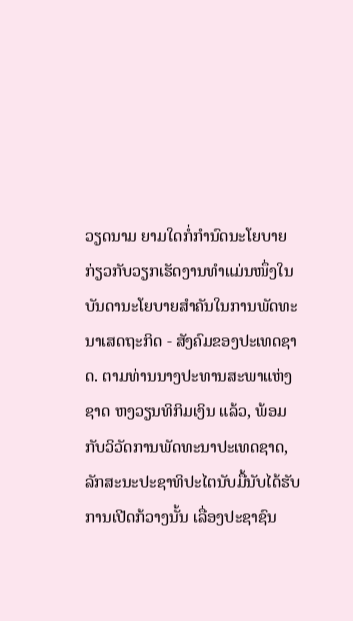ວຽດນາມ ຍາມໃດກໍ່ກຳນົດນະໂຍບາຍກ່ຽວກັບວຽກເຮັດງານທຳແມ່ນໜຶ່ງໃນບັນດານະໂຍບາຍສຳຄັນໃນການພັດທະນາເສດຖະກິດ - ສັງຄົມຂອງປະເທດຊາດ. ຕາມທ່ານນາງປະທານສະພາແຫ່ງຊາດ ຫງວຽນທິກິມເງິນ ແລ້ວ, ພ້ອມກັບວິວັດການພັດທະນາປະເທດຊາດ, ລັກສະນະປະຊາທິປະໄຕນັບມື້ນັບໄດ້ຮັບການເປີດກ້ວາງນັ້ນ ເລື່ອງປະຊາຊົນ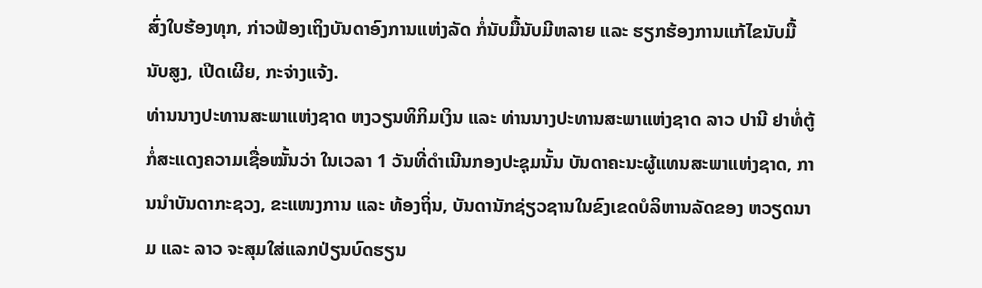ສົ່ງໃບຮ້ອງທຸກ, ກ່າວຟ້ອງເຖິງບັນດາອົງການແຫ່ງລັດ ກໍ່ນັບມື້ນັບມີຫລາຍ ແລະ ຮຽກຮ້ອງການແກ້ໄຂນັບມື້ນັບສູງ, ເປີດເຜີຍ, ກະຈ່າງແຈ້ງ.
ທ່ານນາງປະທານສະພາແຫ່ງຊາດ ຫງວຽນທິກິມເງິນ ແລະ ທ່ານນາງປະທານສະພາແຫ່ງຊາດ ລາວ ປານີ ຢາທໍ່ຕູ້ ກໍ່ສະແດງຄວາມເຊື່ອໝັ້ນວ່າ ໃນເວລາ 1 ວັນທີ່ດຳເນີນກອງປະຊຸມນັ້ນ ບັນດາຄະນະຜູ້ແທນສະພາແຫ່ງຊາດ, ການນຳບັນດາກະຊວງ, ຂະແໜງການ ແລະ ທ້ອງຖິ່ນ, ບັນດານັກຊ່ຽວຊານໃນຂົງເຂດບໍລິຫານລັດຂອງ ຫວຽດນາມ ແລະ ລາວ ຈະສຸມໃສ່ແລກປ່ຽນບົດຮຽນ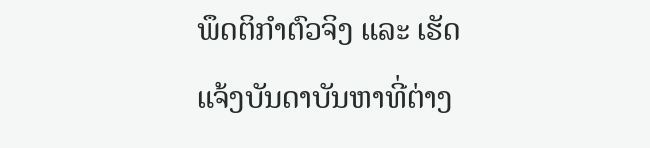ພຶດຕິກຳຕົວຈິງ ແລະ ເຮັດແຈ້ງບັນດາບັນຫາທີ່ຕ່າງ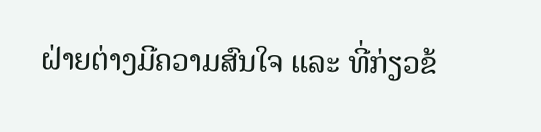ຝ່າຍຕ່າງມີຄວາມສົນໃຈ ແລະ ທີ່ກ່ຽວຂ້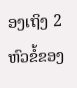ອງເຖິງ 2 ຫົວຂໍ້ຂອງ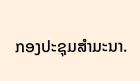ກອງປະຊຸມສຳມະນາ.